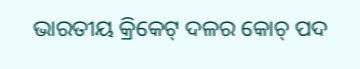ଭାରତୀୟ କ୍ରିକେଟ୍ ଦଳର କୋଚ୍ ପଦ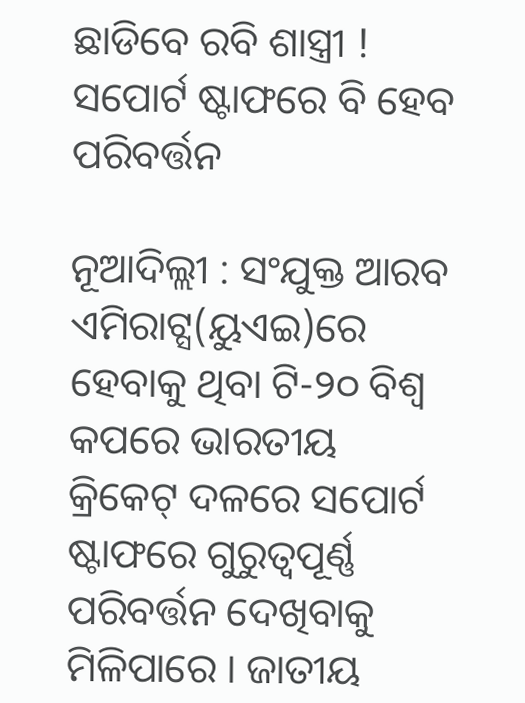ଛାଡିବେ ରବି ଶାସ୍ତ୍ରୀ ! ସପୋର୍ଟ ଷ୍ଟାଫରେ ବି ହେବ ପରିବର୍ତ୍ତନ

ନୂଆଦିଲ୍ଲୀ : ସଂଯୁକ୍ତ ଆରବ ଏମିରାଟ୍ସ(ୟୁଏଇ)ରେ ହେବାକୁ ଥିବା ଟି-୨୦ ବିଶ୍ୱ କପରେ ଭାରତୀୟ କ୍ରିକେଟ୍ ଦଳରେ ସପୋର୍ଟ ଷ୍ଟାଫରେ ଗୁରୁତ୍ୱପୂର୍ଣ୍ଣ ପରିବର୍ତ୍ତନ ଦେଖିବାକୁ ମିଳିପାରେ । ଜାତୀୟ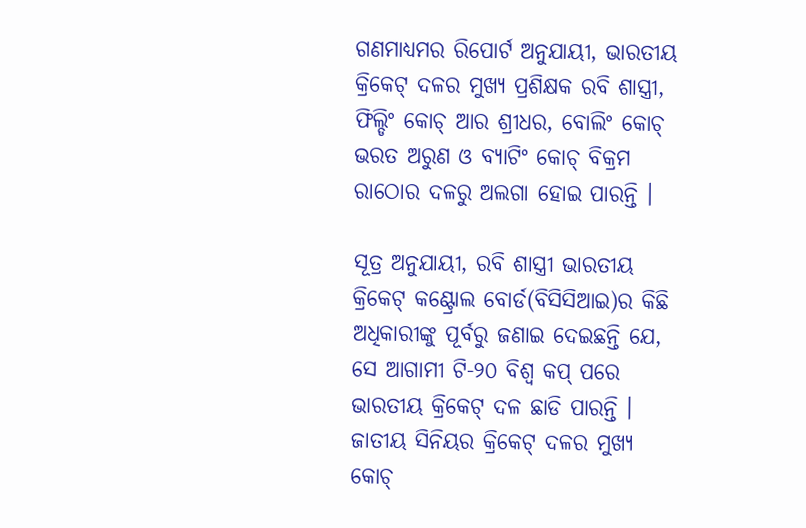ଗଣମାଧ୍ୟମର ରିପୋର୍ଟ ଅନୁଯାୟୀ, ଭାରତୀୟ କ୍ରିକେଟ୍ ଦଳର ମୁଖ୍ୟ ପ୍ରଶିକ୍ଷକ ରବି ଶାସ୍ତ୍ରୀ, ଫିଲ୍ଡିଂ କୋଚ୍ ଆର ଶ୍ରୀଧର, ବୋଲିଂ କୋଚ୍ ଭରତ ଅରୁଣ ଓ ବ୍ୟାଟିଂ କୋଚ୍ ବିକ୍ରମ ରାଠୋର ଦଳରୁ ଅଲଗା ହୋଇ ପାରନ୍ତି ।

ସୂତ୍ର ଅନୁଯାୟୀ, ରବି ଶାସ୍ତ୍ରୀ ଭାରତୀୟ କ୍ରିକେଟ୍ କଣ୍ଟ୍ରୋଲ ବୋର୍ଡ(ବିସିସିଆଇ)ର କିଛି ଅଧିକାରୀଙ୍କୁ ପୂର୍ବରୁ ଜଣାଇ ଦେଇଛନ୍ତି ଯେ, ସେ ଆଗାମୀ ଟି-୨୦ ବିଶ୍ୱ କପ୍ ପରେ ଭାରତୀୟ କ୍ରିକେଟ୍ ଦଳ ଛାଡି ପାରନ୍ତି । ଜାତୀୟ ସିନିୟର କ୍ରିକେଟ୍ ଦଳର ମୁଖ୍ୟ କୋଚ୍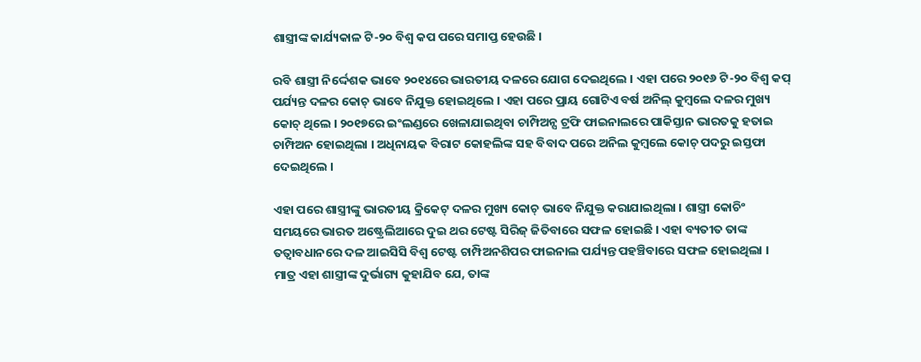ଶାସ୍ତ୍ରୀଙ୍କ କାର୍ଯ୍ୟକାଳ ଟି-୨୦ ବିଶ୍ୱ କପ ପରେ ସମାପ୍ତ ହେଉଛି ।

ରବି ଶାସ୍ତ୍ରୀ ନିର୍ଦ୍ଦେଶକ ଭାବେ ୨୦୧୪ରେ ଭାରତୀୟ ଦଳରେ ଯୋଗ ଦେଇଥିଲେ । ଏହା ପରେ ୨୦୧୬ ଟି-୨୦ ବିଶ୍ୱ କପ୍ ପର୍ଯ୍ୟନ୍ତ ଦଳର କୋଚ୍ ଭାବେ ନିଯୁକ୍ତ ହୋଇଥିଲେ । ଏହା ପରେ ପ୍ରାୟ ଗୋଟିଏ ବର୍ଷ ଅନିଲ୍ କୁମ୍ବଲେ ଦଳର ମୁଖ୍ୟ କୋଚ୍ ଥିଲେ । ୨୦୧୭ରେ ଇଂଲଣ୍ଡରେ ଖେଳାଯାଇଥିବା ଚାମ୍ପିଅନ୍ସ ଟ୍ରଫି ଫାଇନାଲରେ ପାକିସ୍ତାନ ଭାରତକୁ ହତାଇ ଚାମ୍ପିଅନ ହୋଇଥିଲା । ଅଧିନାୟକ ବିରାଟ କୋହଲିଙ୍କ ସହ ବିବାଦ ପରେ ଅନିଲ କୁମ୍ବଲେ କୋଚ୍ ପଦରୁ ଇସ୍ତଫା ଦେଇଥିଲେ ।

ଏହା ପରେ ଶାସ୍ତ୍ରୀଙ୍କୁ ଭାରତୀୟ କ୍ରିକେଟ୍ ଦଳର ମୁଖ୍ୟ କୋଚ୍ ଭାବେ ନିଯୁକ୍ତ କରାଯାଇଥିଲା । ଶାସ୍ତ୍ରୀ କୋଚିଂ ସମୟରେ ଭାରତ ଅଷ୍ଟ୍ରେଲିଆରେ ଦୁଇ ଥର ଟେଷ୍ଟ ସିରିଜ୍ ଜିତିବାରେ ସଫଳ ହୋଇଛି । ଏହା ବ୍ୟତୀତ ତାଙ୍କ ତତ୍ୱାବଧାନରେ ଦଳ ଆଇସିସି ବିଶ୍ୱ ଟେଷ୍ଟ ଚାମ୍ପିଅନଶିପର ଫାଇନାଲ ପର୍ଯ୍ୟନ୍ତ ପହଞ୍ଚିବାରେ ସଫଳ ହୋଇଥିଲା । ମାତ୍ର ଏହା ଶାସ୍ତ୍ରୀଙ୍କ ଦୁର୍ଭାଗ୍ୟ କୁହାଯିବ ଯେ, ତାଙ୍କ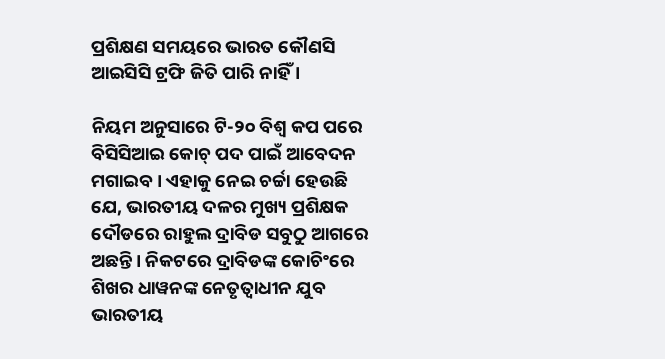ପ୍ରଶିକ୍ଷଣ ସମୟରେ ଭାରତ କୌଣସି ଆଇସିସି ଟ୍ରଫି ଜିତି ପାରି ନାହିଁ ।

ନିୟମ ଅନୁସାରେ ଟି-୨୦ ବିଶ୍ୱ କପ ପରେ ବିସିସିଆଇ କୋଚ୍ ପଦ ପାଇଁ ଆବେଦନ ମଗାଇବ । ଏହାକୁ ନେଇ ଚର୍ଚ୍ଚା ହେଉଛି ଯେ, ଭାରତୀୟ ଦଳର ମୁଖ୍ୟ ପ୍ରଶିକ୍ଷକ ଦୌଡରେ ରାହୁଲ ଦ୍ରାବିଡ ସବୁଠୁ ଆଗରେ ଅଛନ୍ତି । ନିକଟରେ ଦ୍ରାବିଡଙ୍କ କୋଚିଂରେ ଶିଖର ଧାୱନଙ୍କ ନେତୃତ୍ୱାଧୀନ ଯୁବ ଭାରତୀୟ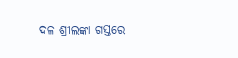ଦଳ ଶ୍ରୀଲଙ୍କା ଗସ୍ତରେ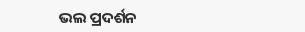ଭଲ ପ୍ରଦର୍ଶନ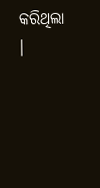କରିଥିଲା ।